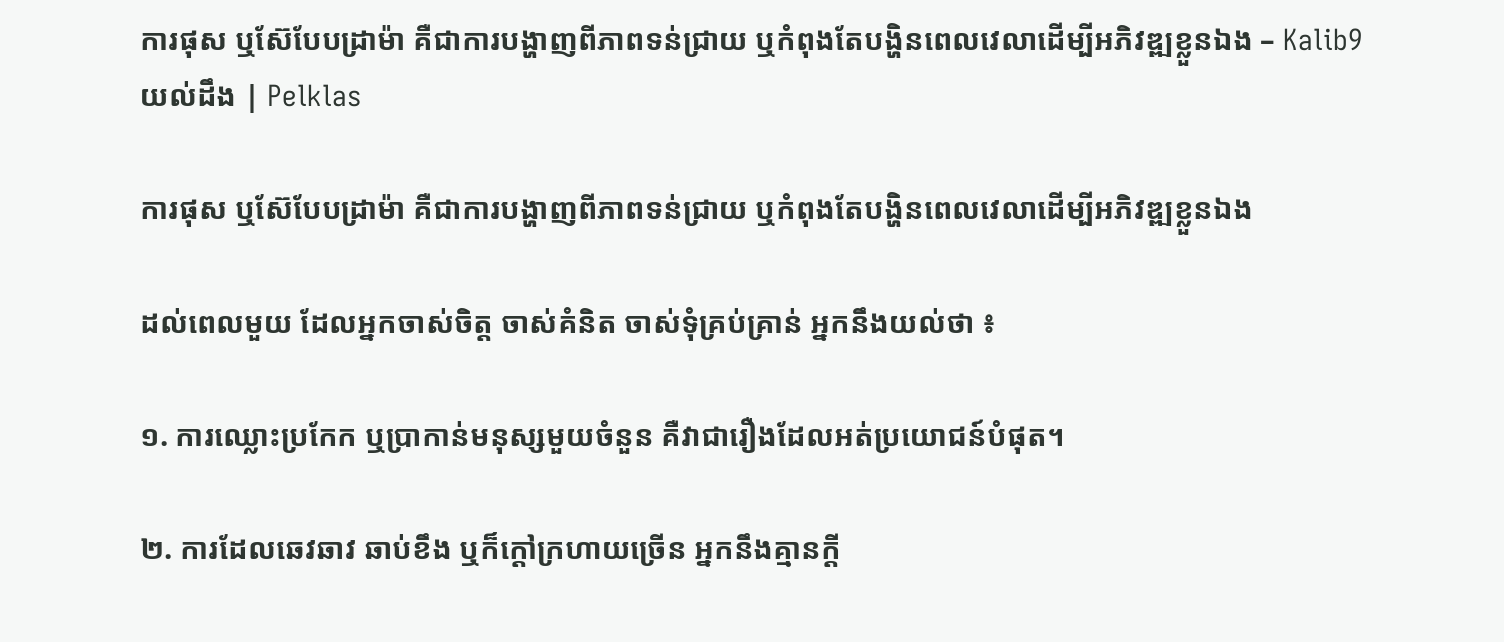ការផុស ឬស៊ែបែបដ្រាម៉ា គឺជាការបង្ហាញពីភាពទន់ជ្រាយ ឬកំពុងតែបង្ហិនពេលវេលាដើម្បីអភិវឌ្ឍខ្លួនឯង – Kalib9 យល់ដឹង | Pelklas

ការផុស ឬស៊ែបែបដ្រាម៉ា គឺជាការបង្ហាញពីភាពទន់ជ្រាយ ឬកំពុងតែបង្ហិនពេលវេលាដើម្បីអភិវឌ្ឍខ្លួនឯង

ដល់ពេលមួយ ដែលអ្នកចាស់ចិត្ត ចាស់គំនិត ចាស់ទុំគ្រប់គ្រាន់ អ្នកនឹងយល់ថា ៖

១. ការឈ្លោះប្រកែក ឬប្រាកាន់មនុស្សមួយចំនួន គឺវាជារឿងដែលអត់ប្រយោជន៍បំផុត។

២. ការដែលឆេវឆាវ ឆាប់ខឹង ឬក៏ក្ដៅក្រហាយច្រើន អ្នកនឹងគ្មានក្ដី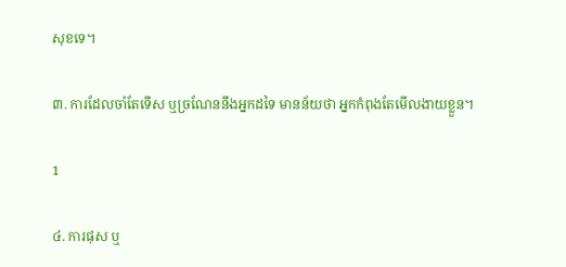សុខទេ។

៣. ការដែលចាំតែទើស ឬច្រណែននឹងអ្នកដទៃ មានន័យថា អ្នកកំពុងតែមើលងាយខ្លួន។

1

៤. ការផុស ឬ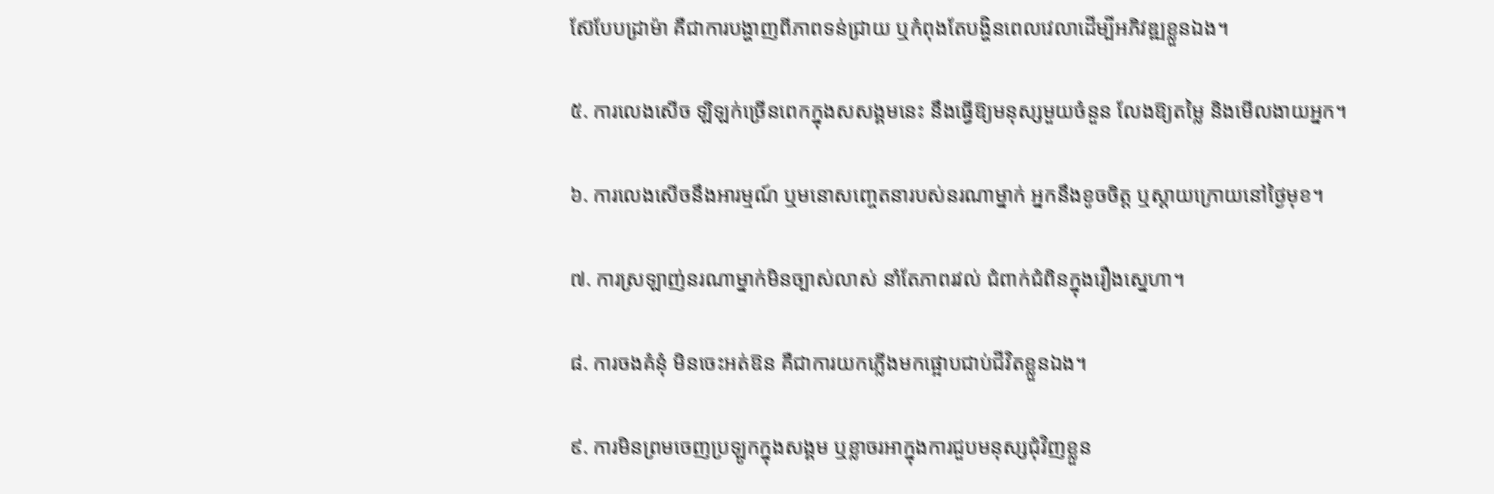ស៊ែបែបដ្រាម៉ា គឺជាការបង្ហាញពីភាពទន់ជ្រាយ ឬកំពុងតែបង្ហិនពេលវេលាដើម្បីអភិវឌ្ឍខ្លួនឯង។

៥. ការលេងសើច ឡិឡក់ច្រើនពេកក្នុងសសង្គមនេះ នឹងធ្វើឱ្យមនុស្សមួយចំនួន លែងឱ្យតម្លៃ និងមើលងាយអ្នក។

៦. ការលេងសើចនឹងអារម្មណ៍ ឬមនោសញ្ចេតនារបស់នរណាម្នាក់ អ្នកនឹងខូចចិត្ត ឬស្ដាយក្រោយនៅថ្ងៃមុខ។

៧. ការស្រឡាញ់នរណាម្នាក់មិនច្បាស់លាស់ នាំតែភាពរវល់ ជំពាក់ជំពិនក្នុងរឿងស្នេហា។

៨. ការចងគំនុំ មិនចេះអត់ឱន គឺជាការយកភ្លើងមកផ្អោបជាប់ជីវិតខ្លួនឯង។

៩. ការមិនព្រមចេញប្រឡូកក្នុងសង្គម ឬខ្លាចរអាក្នុងការជួបមនុស្សជុំវិញខ្លួន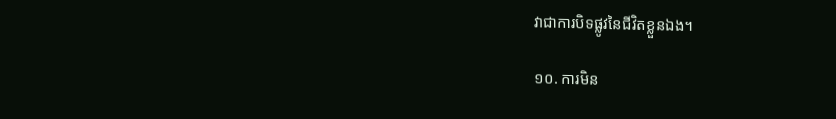វាជាការបិទផ្លូវនៃជីវិតខ្លួនឯង។

១០. ការមិន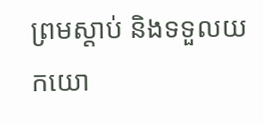ព្រមស្ដាប់ និងទទួលយកយោ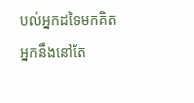បល់អ្នកដទៃមកគិត អ្នកនឹងនៅតែ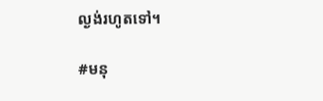ល្ងង់រហូតទៅ។

#មនុ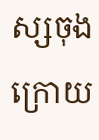ស្សចុងក្រោយ